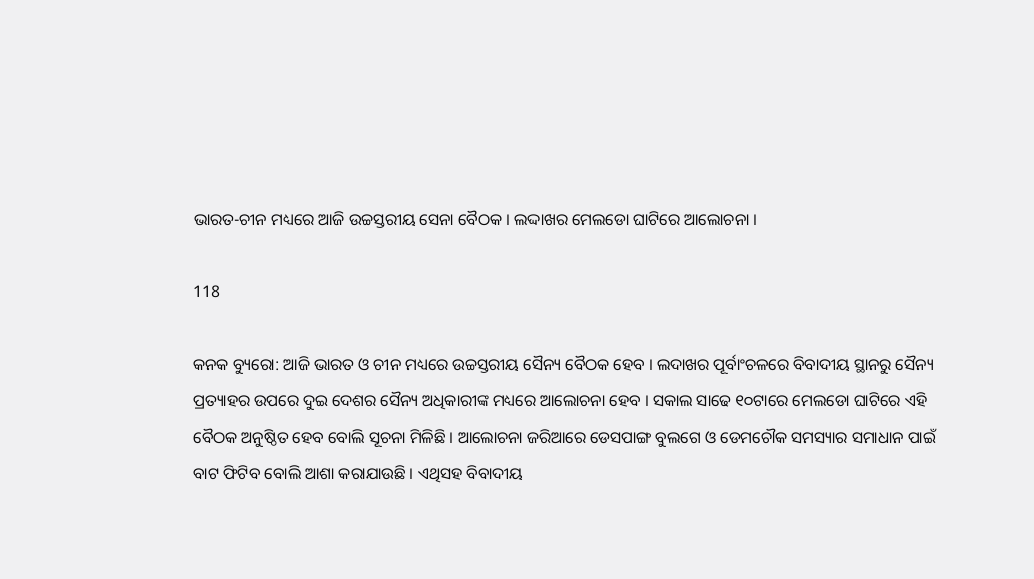ଭାରତ-ଚୀନ ମଧ୍ୟରେ ଆଜି ଉଚ୍ଚସ୍ତରୀୟ ସେନା ବୈଠକ । ଲଦ୍ଦାଖର ମେଲଡୋ ଘାଟିରେ ଆଲୋଚନା ।

118

କନକ ବ୍ୟୁରୋ: ଆଜି ଭାରତ ଓ ଚୀନ ମଧ୍ୟରେ ଉଚ୍ଚସ୍ତରୀୟ ସୈନ୍ୟ ବୈଠକ ହେବ । ଲଦାଖର ପୂର୍ବାଂଚଳରେ ବିବାଦୀୟ ସ୍ଥାନରୁ ସୈନ୍ୟ ପ୍ରତ୍ୟାହର ଉପରେ ଦୁଇ ଦେଶର ସୈନ୍ୟ ଅଧିକାରୀଙ୍କ ମଧ୍ୟରେ ଆଲୋଚନା ହେବ । ସକାଲ ସାଢେ ୧୦ଟାରେ ମେଲଡୋ ଘାଟିରେ ଏହି ବୈଠକ ଅନୁଷ୍ଠିତ ହେବ ବୋଲି ସୂଚନା ମିଳିଛି । ଆଲୋଚନା ଜରିଆରେ ଡେସପାଙ୍ଗ ବୁଲଗେ ଓ ଡେମଚୌକ ସମସ୍ୟାର ସମାଧାନ ପାଇଁ ବାଟ ଫିଟିବ ବୋଲି ଆଶା କରାଯାଉଛି । ଏଥିସହ ବିବାଦୀୟ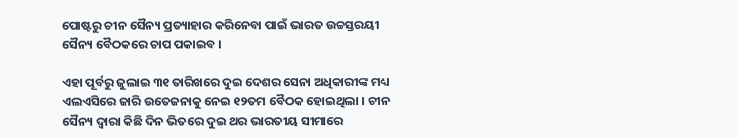ପୋଷ୍ଟରୁ ଚୀନ ସୈନ୍ୟ ପ୍ରତ୍ୟାହାର କରିନେବା ପାଇଁ ଭାରତ ଉଚ୍ଚସ୍ତରୟୀ ସୈନ୍ୟ ବୈଠକରେ ଚାପ ପକାଇବ ।

ଏହା ପୂର୍ବରୁ ଜୁଲାଇ ୩୧ ତାରିଖରେ ଦୁଇ ଦେଶର ସେନା ଅଧିକାରୀଙ୍କ ମଧ୍ୟ ଏଲଏସିରେ ଜାରି ଉତେଜନାକୁ ନେଇ ୧୨ତମ ବୈଠକ ହୋଇଥିଲା । ଚୀନ ସୈନ୍ୟ ଦ୍ୱାରା କିଛି ଦିନ ଭିତରେ ଦୁଇ ଥର ଭାରତୀୟ ସୀମାରେ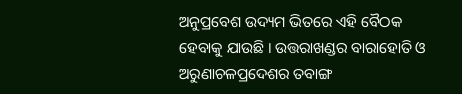ଅନୁପ୍ରବେଶ ଉଦ୍ୟମ ଭିତରେ ଏହି ବୈଠକ ହେବାକୁ ଯାଉଛି । ଉତ୍ତରାଖଣ୍ଡର ବାରାହୋତି ଓ ଅରୁଣାଚଳପ୍ରଦେଶର ତବାଙ୍ଗ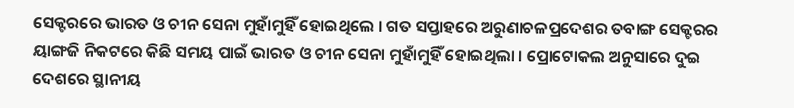ସେକ୍ଟରରେ ଭାରତ ଓ ଚୀନ ସେନା ମୁହାଁମୁହିଁ ହୋଇଥିଲେ । ଗତ ସପ୍ତାହରେ ଅରୁଣାଚଳପ୍ରଦେଶର ତବାଙ୍ଗ ସେକ୍ଟରର ୟାଙ୍ଗଜି ନିକଟରେ କିଛି ସମୟ ପାଇଁ ଭାରତ ଓ ଚୀନ ସେନା ମୁହାଁମୁହିଁ ହୋଇଥିଲା । ପ୍ରୋଟୋକଲ ଅନୁସାରେ ଦୁଇ ଦେଶରେ ସ୍ଥାନୀୟ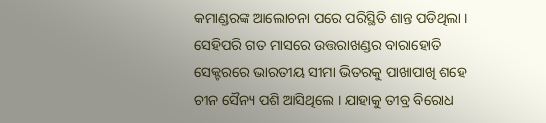କମାଣ୍ଡରଙ୍କ ଆଲୋଚନା ପରେ ପରିସ୍ଥିତି ଶାନ୍ତ ପଡିଥିଲା । ସେହିପରି ଗତ ମାସରେ ଉତ୍ତରାଖଣ୍ଡର ବାରାହୋତି ସେକ୍ଟରରେ ଭାରତୀୟ ସୀମା ଭିତରକୁ ପାଖାପାଖି ଶହେ ଚୀନ ସୈନ୍ୟ ପଶି ଆସିଥିଲେ । ଯାହାକୁ ତୀବ୍ର ବିରୋଧ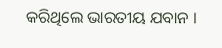କରିଥିଲେ ଭାରତୀୟ ଯବାନ ।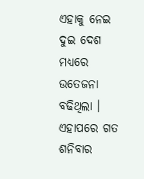ଏହାକୁ ନେଇ ଦୁଇ ଦେଶ ମଧ୍ୟରେ ଉତେଜନା ବଢିଥିଲା । ଏହାପରେ ଗତ ଶନିବାର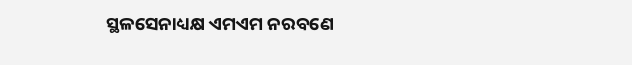ସ୍ଥଳସେନାଧ୍ୟକ୍ଷ ଏମଏମ ନରବଣେ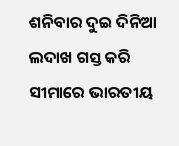ଶନିବାର ଦୁଇ ଦିନିଆ ଲଦାଖ ଗସ୍ତ କରି ସୀମାରେ ଭାରତୀୟ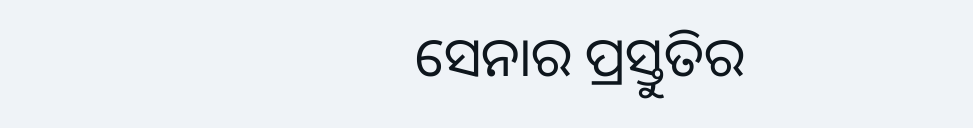ସେନାର ପ୍ରସ୍ତୁତିର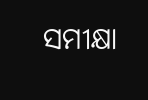ସମୀକ୍ଷା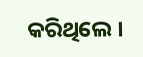କରିଥିଲେ ।